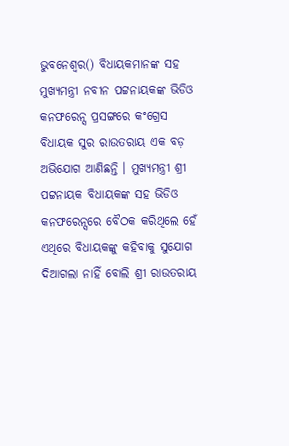ଭୁବନେଶ୍ୱର() ବିଧାୟକମାନଙ୍କ ସହ ମୁଖ୍ୟମନ୍ତ୍ରୀ ନବୀନ ପଟ୍ଟନାୟକଙ୍କ ଭିଡିଓ କନଫରେନ୍ସ ପ୍ରସଙ୍ଗରେ କଂଗ୍ରେସ ବିଧାୟକ ସୁର ରାଉତରାୟ ଏକ ବଡ଼ ଅଭିଯୋଗ ଆଣିଛନ୍ତି । ମୁଖ୍ୟମନ୍ତ୍ରୀ ଶ୍ରୀ ପଟ୍ଟନାୟକ ବିଧାୟକଙ୍କ ସହ ଭିଡିଓ କନଫରେନ୍ସରେ ବୈଠକ କରିଥିଲେ ହେଁ ଏଥିରେ ବିଧାୟକଙ୍କୁ କହିବାକୁ ସୁଯୋଗ ଦିଆଗଲା ନାହିଁ ବୋଲି ଶ୍ରୀ ରାଉତରାୟ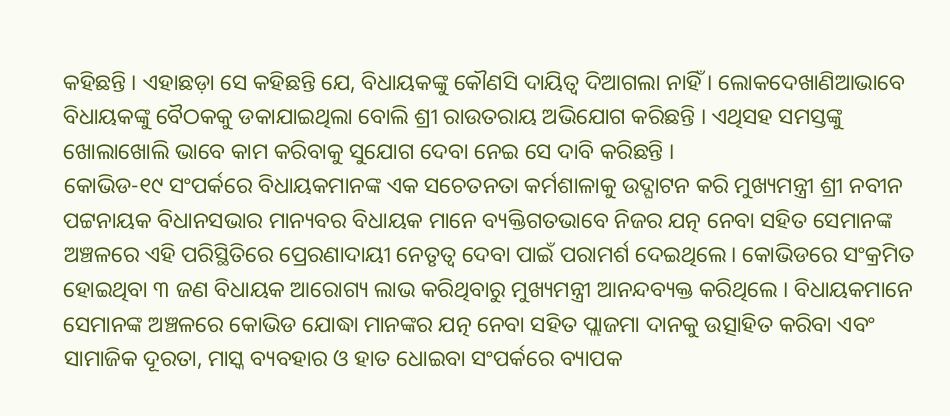କହିଛନ୍ତି । ଏହାଛଡ଼ା ସେ କହିଛନ୍ତି ଯେ, ବିଧାୟକଙ୍କୁ କୌଣସି ଦାୟିତ୍ୱ ଦିଆଗଲା ନାହିଁ । ଲୋକଦେଖାଣିଆଭାବେ ବିଧାୟକଙ୍କୁ ବୈଠକକୁ ଡକାଯାଇଥିଲା ବୋଲି ଶ୍ରୀ ରାଉତରାୟ ଅଭିଯୋଗ କରିଛନ୍ତି । ଏଥିସହ ସମସ୍ତଙ୍କୁ ଖୋଲାଖୋଲି ଭାବେ କାମ କରିବାକୁ ସୁଯୋଗ ଦେବା ନେଇ ସେ ଦାବି କରିଛନ୍ତି ।
କୋଭିଡ-୧୯ ସଂପର୍କରେ ବିଧାୟକମାନଙ୍କ ଏକ ସଚେତନତା କର୍ମଶାଳାକୁ ଉଦ୍ଘାଟନ କରି ମୁଖ୍ୟମନ୍ତ୍ରୀ ଶ୍ରୀ ନବୀନ ପଟ୍ଟନାୟକ ବିଧାନସଭାର ମାନ୍ୟବର ବିଧାୟକ ମାନେ ବ୍ୟକ୍ତିଗତଭାବେ ନିଜର ଯତ୍ନ ନେବା ସହିତ ସେମାନଙ୍କ ଅଞ୍ଚଳରେ ଏହି ପରିସ୍ଥିତିରେ ପ୍ରେରଣାଦାୟୀ ନେତୃତ୍ବ ଦେବା ପାଇଁ ପରାମର୍ଶ ଦେଇଥିଲେ। କୋଭିଡରେ ସଂକ୍ରମିତ ହୋଇଥିବା ୩ ଜଣ ବିଧାୟକ ଆରୋଗ୍ୟ ଲାଭ କରିଥିବାରୁ ମୁଖ୍ୟମନ୍ତ୍ରୀ ଆନନ୍ଦବ୍ୟକ୍ତ କରିଥିଲେ । ବିଧାୟକମାନେ ସେମାନଙ୍କ ଅଞ୍ଚଳରେ କୋଭିଡ ଯୋଦ୍ଧା ମାନଙ୍କର ଯତ୍ନ ନେବା ସହିତ ପ୍ଲାଜମା ଦାନକୁ ଉତ୍ସାହିତ କରିବା ଏବଂ ସାମାଜିକ ଦୂରତା, ମାସ୍କ ବ୍ୟବହାର ଓ ହାତ ଧୋଇବା ସଂପର୍କରେ ବ୍ୟାପକ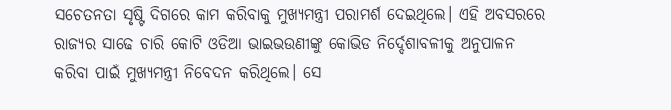ସଚେତନତା ସୃଷ୍ଟି ଦିଗରେ କାମ କରିବାକୁ ମୁଖ୍ୟମନ୍ତ୍ରୀ ପରାମର୍ଶ ଦେଇଥିଲେ। ଏହି ଅବସରରେ ରାଜ୍ୟର ସାଢେ ଚାରି କୋଟି ଓଡିଆ ଭାଇଭଉଣୀଙ୍କୁ କୋଭିଡ ନିର୍ଦ୍ଦେଶାବଳୀକୁ ଅନୁପାଳନ କରିବା ପାଇଁ ମୁଖ୍ୟମନ୍ତ୍ରୀ ନିବେଦନ କରିଥିଲେ। ସେ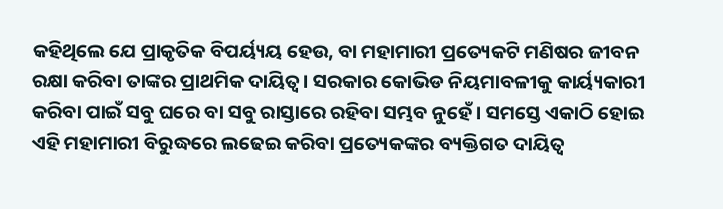କହିଥିଲେ ଯେ ପ୍ରାକୃତିକ ବିପର୍ୟ୍ୟୟ ହେଉ, ବା ମହାମାରୀ ପ୍ରତ୍ୟେକଟି ମଣିଷର ଜୀବନ ରକ୍ଷା କରିବା ତାଙ୍କର ପ୍ରାଥମିକ ଦାୟିତ୍ବ। ସରକାର କୋଭିଡ ନିୟମାବଳୀକୁ କାର୍ୟ୍ୟକାରୀ କରିବା ପାଇଁ ସବୁ ଘରେ ବା ସବୁ ରାସ୍ତାରେ ରହିବା ସମ୍ଭବ ନୁହେଁ । ସମସ୍ତେ ଏକାଠି ହୋଇ ଏହି ମହାମାରୀ ବିରୁଦ୍ଧରେ ଲଢେଇ କରିବା ପ୍ରତ୍ୟେକଙ୍କର ବ୍ୟକ୍ତିଗତ ଦାୟିତ୍ବ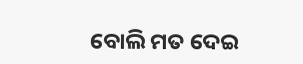ବୋଲି ମତ ଦେଇ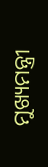ମୁଖ୍ୟମନ୍ତ୍ରୀ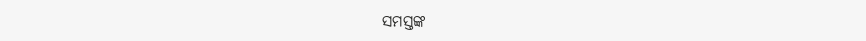ସମସ୍ତଙ୍କ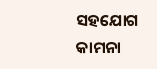ସହଯୋଗ କାମନା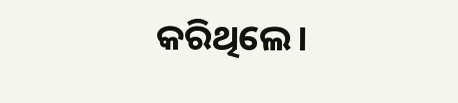କରିଥିଲେ।